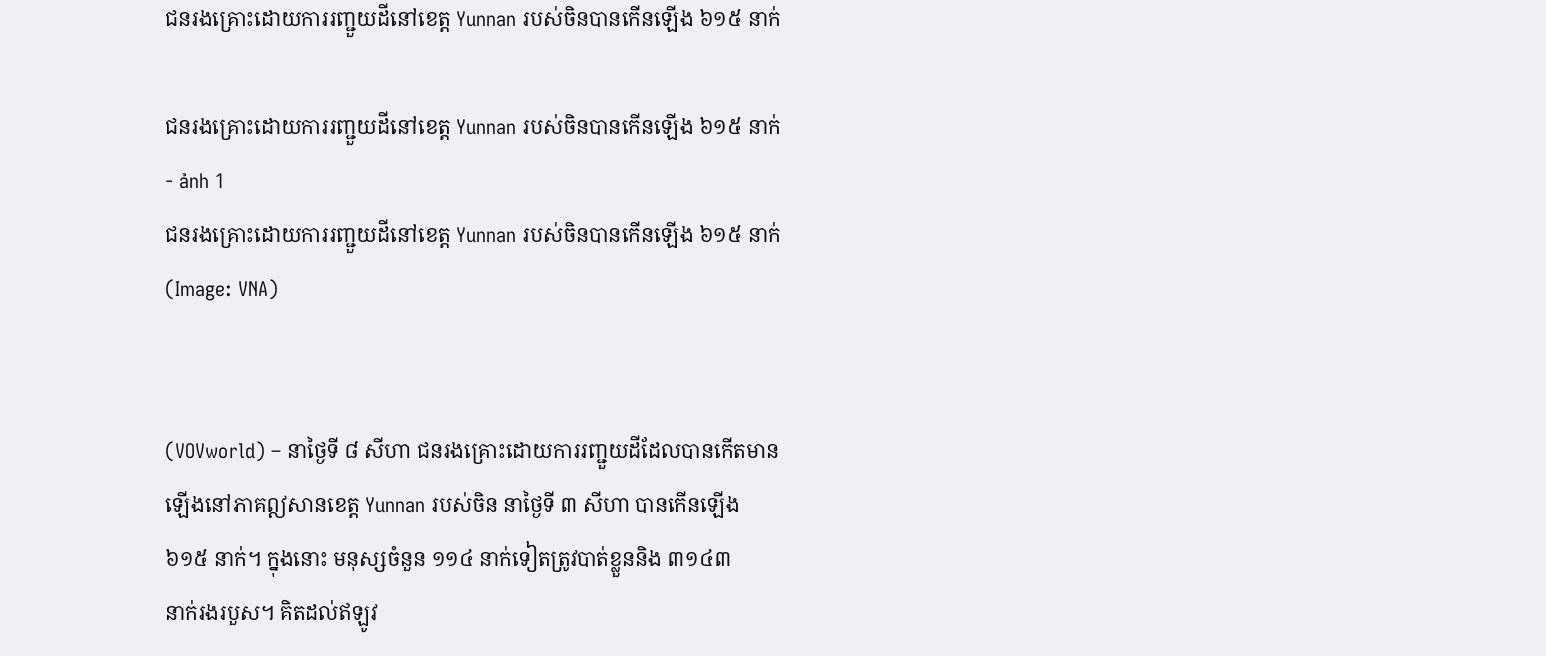ជនរងគ្រោះដោយការរញ្ជួយដីនៅខេត្ត Yunnan របស់ចិនបានកើនឡើង ៦១៥ នាក់

ជនរងគ្រោះដោយការរញ្ជួយដីនៅខេត្ត Yunnan របស់ចិនបានកើនឡើង ៦១៥ នាក់ - ảnh 1
ជនរងគ្រោះដោយការរញ្ជួយដីនៅខេត្ត Yunnan របស់ចិនបានកើនឡើង ៦១៥ នាក់ (Image: VNA)


(VOVworld) – នាថ្ងៃទី ៨ សីហា ជនរងគ្រោះដោយការរញ្ជួយដីដែលបានកើតមាន ឡើងនៅភាគឦសានខេត្ត Yunnan របស់ចិន នាថ្ងៃទី ៣ សីហា បានកើនឡើង
៦១៥ នាក់។ ក្នុងនោះ មនុស្សចំនួន ១១៤ នាក់ទៀតត្រូវបាត់ខ្លួននិង ៣១៤៣
នាក់រងរបួស។ គិតដល់ឥឡូវ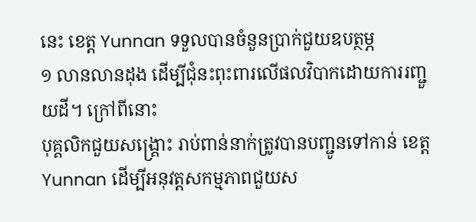នេះ ខេត្ត Yunnan ទទួលបានចំនួនប្រាក់ជួយឧបត្ថម្ភ
១ លានលានដុង ដើម្បីជុំនះពុះពារលើផលវិបាកដោយការរញ្ជួយដី។ ក្រៅពីនោះ
បុគ្គលិកជួយសង្គ្រោះ រាប់ពាន់នាក់ត្រូវបានបញ្ជូនទៅកាន់ ខេត្ត Yunnan ដើម្បីអនុវត្តសកម្មភាពជួយស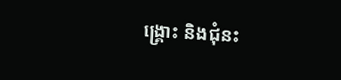ង្គ្រោះ និងជុំនះ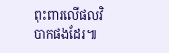ពុះពារលើផលវិបាកផងដែរ៕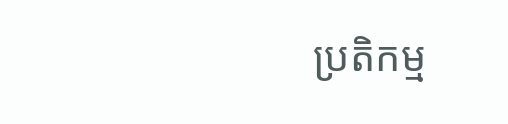ប្រតិកម្ម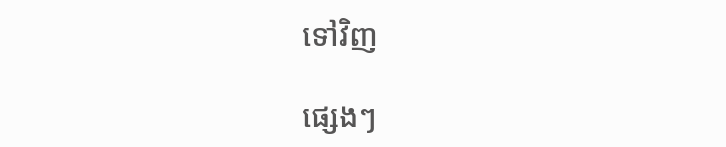ទៅវិញ

ផ្សេងៗ